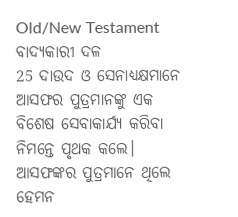Old/New Testament
ବାଦ୍ୟକାରୀ ଦଳ
25 ଦାଉଦ ଓ ସେନାଧ୍ୟକ୍ଷମାନେ ଆସଫର ପୁତ୍ରମାନଙ୍କୁ ଏକ ବିଶେଷ ସେବାକାର୍ଯ୍ୟ କରିବା ନିମନ୍ତେ ପୃଥକ କଲେ। ଆସଫଙ୍କର ପୁତ୍ରମାନେ ଥିଲେ ହେମନ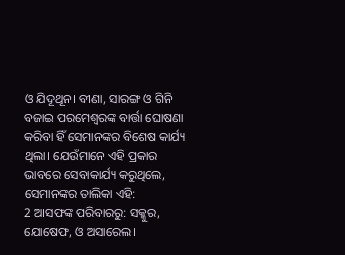ଓ ଯିଦୂଥୂନ। ବୀଣା, ସାରଙ୍ଗ ଓ ଗିନି ବଜାଇ ପରମେଶ୍ୱରଙ୍କ ବାର୍ତ୍ତା ଘୋଷଣା କରିବା ହିଁ ସେମାନଙ୍କର ବିଶେଷ କାର୍ଯ୍ୟ ଥିଲା। ଯେଉଁମାନେ ଏହି ପ୍ରକାର ଭାବରେ ସେବାକାର୍ଯ୍ୟ କରୁଥିଲେ, ସେମାନଙ୍କର ତାଲିକା ଏହି:
2 ଆସଫଙ୍କ ପରିବାରରୁ: ସକ୍କୁର, ଯୋଷେଫ, ଓ ଅସାରେଲ।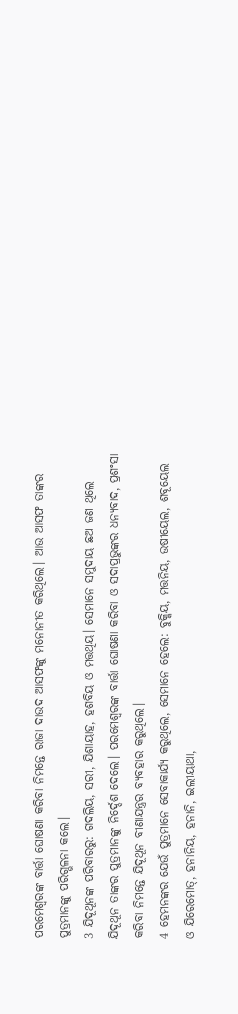ପରମେଶ୍ୱରଙ୍କ ବାର୍ତ୍ତା ଘୋଷଣା କରିବା ନିମନ୍ତେ ରାଜା ଦାଉଦ ଆସଫଙ୍କୁ ମନୋନୀତ କରିଥିଲେ। ଆଉ ଆସଫ ତାଙ୍କର ପୁତ୍ରମାନଙ୍କୁ ପରିଗ୍ଭଳନା କଲେ।
3 ଯିଦୂଥୂନଙ୍କ ପରିବାରରୁ: ଗଦଲିୟ, ସରୀ, ଯିଶାୟାହ, ହଶବିୟ ଓ ମତ୍ତଥିୟ। ସେମାନେ ସମୁଦାୟ ଛଅ ଜଣ ଥିଲେ ଯିଦୂଥୂନ ତାଙ୍କର ପୁତ୍ରମାନଙ୍କୁ ନିର୍ଦ୍ଦେଶ ଦେଲେ। ପରମେଶ୍ୱରଙ୍କ ବାର୍ତ୍ତା ଘୋଷଣା କରିବା ଓ ସଦାପ୍ରଭୁଙ୍କର ଧନ୍ୟବାଦ, ପ୍ରଶଂସା କରିବା ନିମନ୍ତେ ଯିଦୂଥୂନ ବୀଣାଯନ୍ତ୍ରର ବ୍ୟବହାର କରୁଥିଲେ।
4 ହେମନଙ୍କର ଯେଉଁ ପୁତ୍ରମାନେ ସେବାକାର୍ଯ୍ୟ କରୁଥିଲେ, ସେମାନେ ହେଲେ: ବୁକ୍କିୟ, ମତ୍ତନିୟ, ଉଷୀୟେଲ, ଶବୂୟେଲ ଓ ଯିରେମୋତ୍, ହନାନିୟ, ହନାନି, ଇଲୀୟାଥା,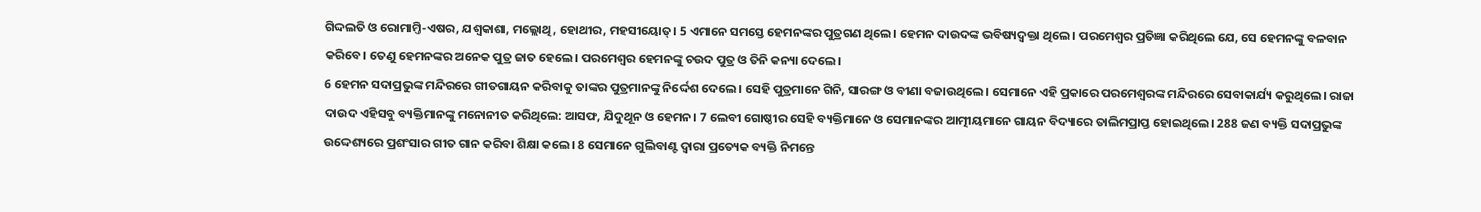ଗିଦ୍ଦଲତି ଓ ରୋମାମ୍ତି-ଏଷର, ଯଶ୍ବକାଶା, ମଲ୍ଲୋଥି, ହୋଥୀର, ମହସୀୟୋତ୍। 5 ଏମାନେ ସମସ୍ତେ ହେମନଙ୍କର ପୁତ୍ରଗଣ ଥିଲେ। ହେମନ ଦାଉଦଙ୍କ ଭବିଷ୍ୟଦ୍ବକ୍ତା ଥିଲେ। ପରମେଶ୍ୱର ପ୍ରତିଜ୍ଞା କରିଥିଲେ ଯେ, ସେ ହେମନଙ୍କୁ ବଳବାନ କରିବେ। ତେଣୁ ହେମନଙ୍କର ଅନେକ ପୁତ୍ର ଜାତ ହେଲେ। ପରମେଶ୍ୱର ହେମନଙ୍କୁ ଚଉଦ ପୁତ୍ର ଓ ତିନି କନ୍ୟା ଦେଲେ।
6 ହେମନ ସଦାପ୍ରଭୁଙ୍କ ମନ୍ଦିରରେ ଗୀତଗାୟନ କରିବାକୁ ତାଙ୍କର ପୁତ୍ରମାନଙ୍କୁ ନିର୍ଦ୍ଦେଶ ଦେଲେ। ସେହି ପୁତ୍ରମାନେ ଗିନି, ସାରଙ୍ଗ ଓ ବୀଣା ବଜାଉଥିଲେ। ସେମାନେ ଏହି ପ୍ରକାରେ ପରମେଶ୍ୱରଙ୍କ ମନ୍ଦିରରେ ସେବାକାର୍ଯ୍ୟ କରୁଥିଲେ। ରାଜା ଦାଉଦ ଏହିସବୁ ବ୍ୟକ୍ତିମାନଙ୍କୁ ମନୋନୀତ କରିଥିଲେ: ଆସଫ, ଯିଦୁଥୂନ ଓ ହେମନ। 7 ଲେବୀ ଗୋଷ୍ଠୀର ସେହି ବ୍ୟକ୍ତିମାନେ ଓ ସେମାନଙ୍କର ଆତ୍ମୀୟମାନେ ଗାୟନ ବିଦ୍ୟାରେ ତାଲିମପ୍ରାପ୍ତ ହୋଇଥିଲେ। 288 ଜଣ ବ୍ୟକ୍ତି ସଦାପ୍ରଭୁଙ୍କ ଉଦ୍ଦେଶ୍ୟରେ ପ୍ରଶଂସାର ଗୀତ ଗାନ କରିବା ଶିକ୍ଷା କଲେ। 8 ସେମାନେ ଗୁଲିବାଣ୍ଟ ଦ୍ୱାରା ପ୍ରତ୍ୟେକ ବ୍ୟକ୍ତି ନିମନ୍ତେ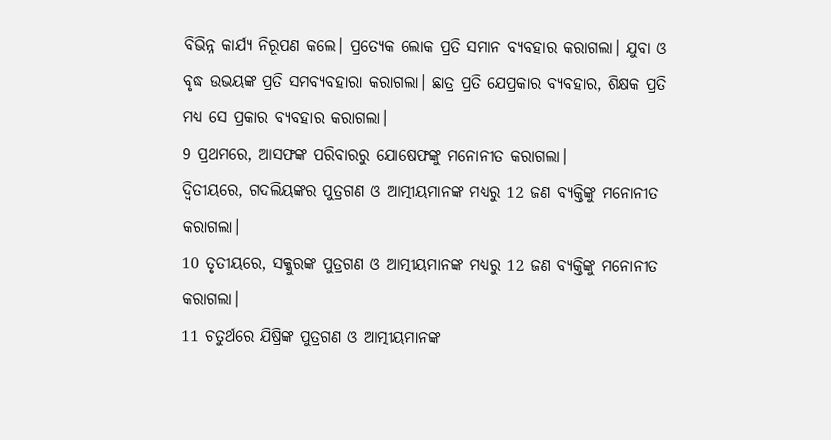ବିଭିନ୍ନ କାର୍ଯ୍ୟ ନିରୂପଣ କଲେ। ପ୍ରତ୍ୟେକ ଲୋକ ପ୍ରତି ସମାନ ବ୍ୟବହାର କରାଗଲା। ଯୁବା ଓ ବୃଦ୍ଧ ଉଭୟଙ୍କ ପ୍ରତି ସମବ୍ୟବହାରା କରାଗଲା। ଛାତ୍ର ପ୍ରତି ଯେପ୍ରକାର ବ୍ୟବହାର, ଶିକ୍ଷକ ପ୍ରତି ମଧ୍ୟ ସେ ପ୍ରକାର ବ୍ୟବହାର କରାଗଲା।
9 ପ୍ରଥମରେ, ଆସଫଙ୍କ ପରିବାରରୁ ଯୋଷେଫଙ୍କୁ ମନୋନୀତ କରାଗଲା।
ଦ୍ୱିତୀୟରେ, ଗଦଲିୟଙ୍କର ପୁତ୍ରଗଣ ଓ ଆତ୍ମୀୟମାନଙ୍କ ମଧ୍ୟରୁ 12 ଜଣ ବ୍ୟକ୍ତିଙ୍କୁ ମନୋନୀତ କରାଗଲା।
10 ତୃତୀୟରେ, ସକ୍କୁରଙ୍କ ପୁତ୍ରଗଣ ଓ ଆତ୍ମୀୟମାନଙ୍କ ମଧ୍ୟରୁ 12 ଜଣ ବ୍ୟକ୍ତିଙ୍କୁ ମନୋନୀତ କରାଗଲା।
11 ଚତୁର୍ଥରେ ଯିଷ୍ରିଙ୍କ ପୁତ୍ରଗଣ ଓ ଆତ୍ମୀୟମାନଙ୍କ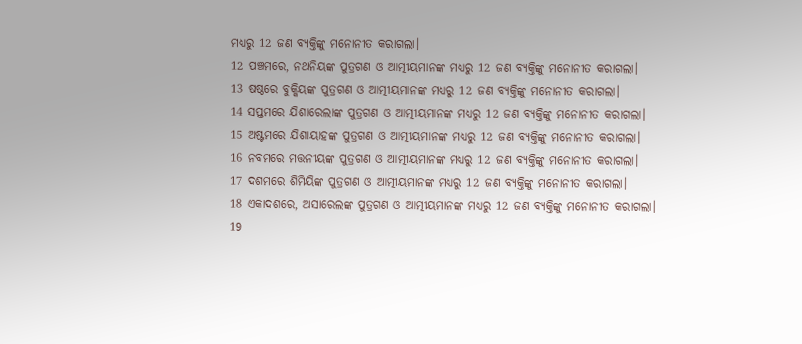ମଧ୍ୟରୁ 12 ଜଣ ବ୍ୟକ୍ତିଙ୍କୁ ମନୋନୀତ କରାଗଲା।
12 ପଞ୍ଚମରେ, ନଥନିୟଙ୍କ ପୁତ୍ରଗଣ ଓ ଆତ୍ମୀୟମାନଙ୍କ ମଧ୍ୟରୁ 12 ଜଣ ବ୍ୟକ୍ତିଙ୍କୁ ମନୋନୀତ କରାଗଲା।
13 ଷଷ୍ଠରେ ବୁକ୍କିୟଙ୍କ ପୁତ୍ରଗଣ ଓ ଆତ୍ମୀୟମାନଙ୍କ ମଧ୍ୟରୁ 12 ଜଣ ବ୍ୟକ୍ତିଙ୍କୁ ମନୋନୀତ କରାଗଲା।
14 ସପ୍ତମରେ ଯିଶାରେଲାଙ୍କ ପୁତ୍ରଗଣ ଓ ଆତ୍ମୀୟମାନଙ୍କ ମଧ୍ୟରୁ 12 ଜଣ ବ୍ୟକ୍ତିଙ୍କୁ ମନୋନୀତ କରାଗଲା।
15 ଅଷ୍ଟମରେ ଯିଶାୟାହଙ୍କ ପୁତ୍ରଗଣ ଓ ଆତ୍ମୀୟମାନଙ୍କ ମଧ୍ୟରୁ 12 ଜଣ ବ୍ୟକ୍ତିଙ୍କୁ ମନୋନୀତ କରାଗଲା।
16 ନବମରେ ମତ୍ତନୀୟଙ୍କ ପୁତ୍ରଗଣ ଓ ଆତ୍ମୀୟମାନଙ୍କ ମଧ୍ୟରୁ 12 ଜଣ ବ୍ୟକ୍ତିଙ୍କୁ ମନୋନୀତ କରାଗଲା।
17 ଦଶମରେ ଶିମିୟିଙ୍କ ପୁତ୍ରଗଣ ଓ ଆତ୍ମୀୟମାନଙ୍କ ମଧ୍ୟରୁ 12 ଜଣ ବ୍ୟକ୍ତିଙ୍କୁ ମନୋନୀତ କରାଗଲା।
18 ଏକାଦଶରେ, ଅସାରେଲଙ୍କ ପୁତ୍ରଗଣ ଓ ଆତ୍ମୀୟମାନଙ୍କ ମଧ୍ୟରୁ 12 ଜଣ ବ୍ୟକ୍ତିଙ୍କୁ ମନୋନୀତ କରାଗଲା।
19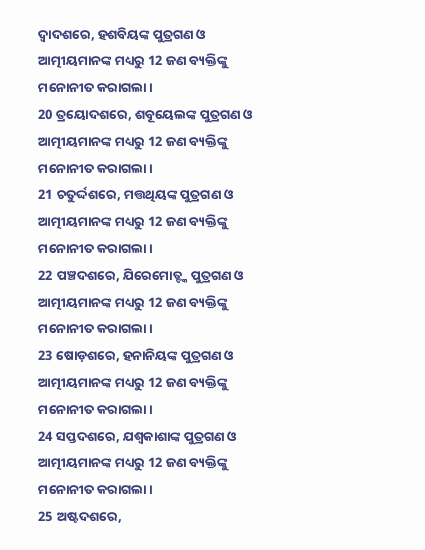ଦ୍ୱାଦଶରେ, ହଶବିୟଙ୍କ ପୁତ୍ରଗଣ ଓ ଆତ୍ମୀୟମାନଙ୍କ ମଧ୍ୟରୁ 12 ଜଣ ବ୍ୟକ୍ତିଙ୍କୁ ମନୋନୀତ କରାଗଲା।
20 ତ୍ରୟୋଦଶରେ, ଶବୂୟେଲଙ୍କ ପୁତ୍ରଗଣ ଓ ଆତ୍ମୀୟମାନଙ୍କ ମଧ୍ୟରୁ 12 ଜଣ ବ୍ୟକ୍ତିଙ୍କୁ ମନୋନୀତ କରାଗଲା।
21 ଚତୁର୍ଦ୍ଦଶରେ, ମତ୍ତଥିୟଙ୍କ ପୁତ୍ରଗଣ ଓ ଆତ୍ମୀୟମାନଙ୍କ ମଧ୍ୟରୁ 12 ଜଣ ବ୍ୟକ୍ତିଙ୍କୁ ମନୋନୀତ କରାଗଲା।
22 ପଞ୍ଚଦଶରେ, ଯିରେମୋତ୍ଙ୍କ ପୁତ୍ରଗଣ ଓ ଆତ୍ମୀୟମାନଙ୍କ ମଧ୍ୟରୁ 12 ଜଣ ବ୍ୟକ୍ତିଙ୍କୁ ମନୋନୀତ କରାଗଲା।
23 ଷୋଡ଼ଶରେ, ହନାନିୟଙ୍କ ପୁତ୍ରଗଣ ଓ ଆତ୍ମୀୟମାନଙ୍କ ମଧ୍ୟରୁ 12 ଜଣ ବ୍ୟକ୍ତିଙ୍କୁ ମନୋନୀତ କରାଗଲା।
24 ସପ୍ତଦଶରେ, ଯଶ୍ବକାଶାଙ୍କ ପୁତ୍ରଗଣ ଓ ଆତ୍ମୀୟମାନଙ୍କ ମଧ୍ୟରୁ 12 ଜଣ ବ୍ୟକ୍ତିଙ୍କୁ ମନୋନୀତ କରାଗଲା।
25 ଅଷ୍ଟଦଶରେ,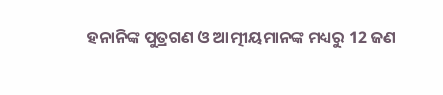ହନାନିଙ୍କ ପୁତ୍ରଗଣ ଓ ଆତ୍ମୀୟମାନଙ୍କ ମଧ୍ୟରୁ 12 ଜଣ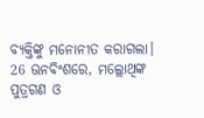ବ୍ୟକ୍ତିଙ୍କୁ ମନୋନୀତ କରାଗଲା।
26 ଊନବିଂଶରେ, ମଲ୍ଲୋଥିଙ୍କ ପୁତ୍ରଗଣ ଓ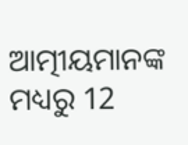ଆତ୍ମୀୟମାନଙ୍କ ମଧ୍ୟରୁ 12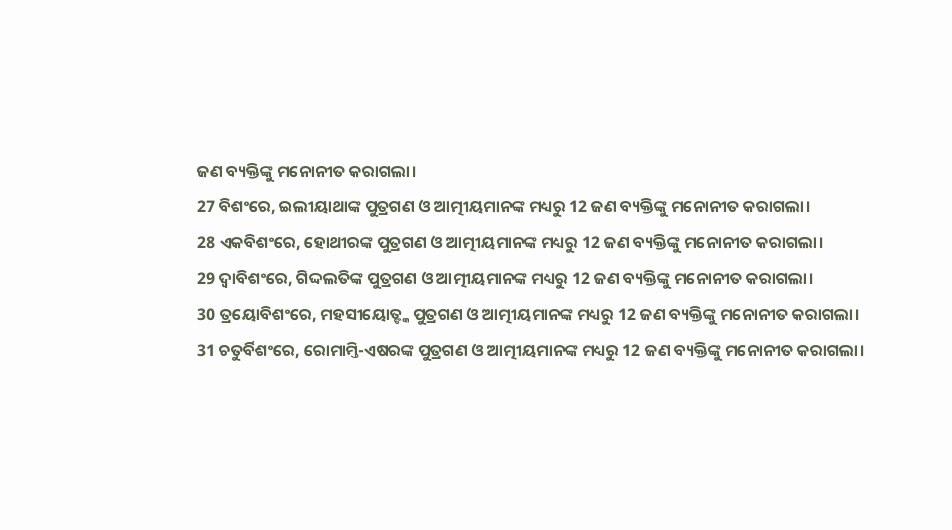ଜଣ ବ୍ୟକ୍ତିଙ୍କୁ ମନୋନୀତ କରାଗଲା।
27 ବିଶଂରେ, ଇଲୀୟାଥାଙ୍କ ପୁତ୍ରଗଣ ଓ ଆତ୍ମୀୟମାନଙ୍କ ମଧ୍ୟରୁ 12 ଜଣ ବ୍ୟକ୍ତିଙ୍କୁ ମନୋନୀତ କରାଗଲା।
28 ଏକବିଶଂରେ, ହୋଥୀରଙ୍କ ପୁତ୍ରଗଣ ଓ ଆତ୍ମୀୟମାନଙ୍କ ମଧ୍ୟରୁ 12 ଜଣ ବ୍ୟକ୍ତିଙ୍କୁ ମନୋନୀତ କରାଗଲା।
29 ଦ୍ୱାବିଶଂରେ, ଗିଦ୍ଦଲତିଙ୍କ ପୁତ୍ରଗଣ ଓ ଆତ୍ମୀୟମାନଙ୍କ ମଧ୍ୟରୁ 12 ଜଣ ବ୍ୟକ୍ତିଙ୍କୁ ମନୋନୀତ କରାଗଲା।
30 ତ୍ରୟୋବିଶଂରେ, ମହସୀୟୋତ୍ଙ୍କ ପୁତ୍ରଗଣ ଓ ଆତ୍ମୀୟମାନଙ୍କ ମଧ୍ୟରୁ 12 ଜଣ ବ୍ୟକ୍ତିଙ୍କୁ ମନୋନୀତ କରାଗଲା।
31 ଚତୁର୍ବିଶଂରେ, ରୋମାମ୍ତି-ଏଷରଙ୍କ ପୁତ୍ରଗଣ ଓ ଆତ୍ମୀୟମାନଙ୍କ ମଧ୍ୟରୁ 12 ଜଣ ବ୍ୟକ୍ତିଙ୍କୁ ମନୋନୀତ କରାଗଲା।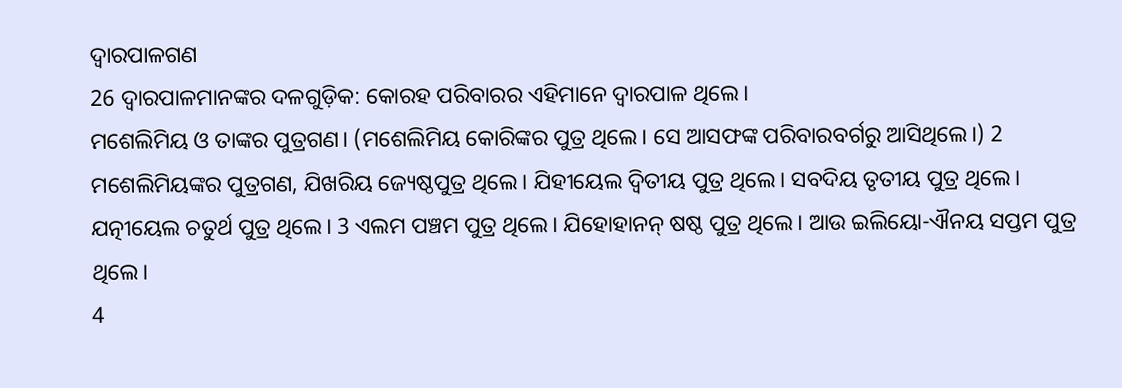ଦ୍ୱାରପାଳଗଣ
26 ଦ୍ୱାରପାଳମାନଙ୍କର ଦଳଗୁଡ଼ିକ: କୋରହ ପରିବାରର ଏହିମାନେ ଦ୍ୱାରପାଳ ଥିଲେ।
ମଶେଲିମିୟ ଓ ତାଙ୍କର ପୁତ୍ରଗଣ। (ମଶେଲିମିୟ କୋରିଙ୍କର ପୁତ୍ର ଥିଲେ। ସେ ଆସଫଙ୍କ ପରିବାରବର୍ଗରୁ ଆସିଥିଲେ।) 2 ମଶେଲିମିୟଙ୍କର ପୁତ୍ରଗଣ, ଯିଖରିୟ ଜ୍ୟେଷ୍ଠପୁତ୍ର ଥିଲେ। ଯିହୀୟେଲ ଦ୍ୱିତୀୟ ପୁତ୍ର ଥିଲେ। ସବଦିୟ ତୃତୀୟ ପୁତ୍ର ଥିଲେ। ଯତ୍ନୀୟେଲ ଚତୁର୍ଥ ପୁତ୍ର ଥିଲେ। 3 ଏଲମ ପଞ୍ଚମ ପୁତ୍ର ଥିଲେ। ଯିହୋହାନନ୍ ଷଷ୍ଠ ପୁତ୍ର ଥିଲେ। ଆଉ ଇଲିୟୋ-ଐନୟ ସପ୍ତମ ପୁତ୍ର ଥିଲେ।
4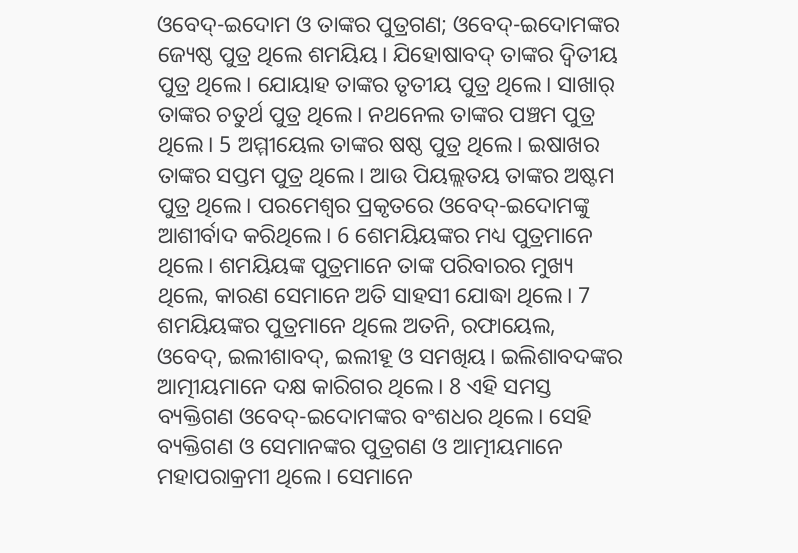ଓବେଦ୍-ଇଦୋମ ଓ ତାଙ୍କର ପୁତ୍ରଗଣ; ଓବେଦ୍-ଇଦୋମଙ୍କର ଜ୍ୟେଷ୍ଠ ପୁତ୍ର ଥିଲେ ଶମୟିୟ। ଯିହୋଷାବଦ୍ ତାଙ୍କର ଦ୍ୱିତୀୟ ପୁତ୍ର ଥିଲେ। ଯୋୟାହ ତାଙ୍କର ତୃତୀୟ ପୁତ୍ର ଥିଲେ। ସାଖାର୍ ତାଙ୍କର ଚତୁର୍ଥ ପୁତ୍ର ଥିଲେ। ନଥନେଲ ତାଙ୍କର ପଞ୍ଚମ ପୁତ୍ର ଥିଲେ। 5 ଅମ୍ମୀୟେଲ ତାଙ୍କର ଷଷ୍ଠ ପୁତ୍ର ଥିଲେ। ଇଷାଖର ତାଙ୍କର ସପ୍ତମ ପୁତ୍ର ଥିଲେ। ଆଉ ପିୟଲ୍ଲତୟ ତାଙ୍କର ଅଷ୍ଟମ ପୁତ୍ର ଥିଲେ। ପରମେଶ୍ୱର ପ୍ରକୃତରେ ଓବେଦ୍-ଇଦୋମଙ୍କୁ ଆଶୀର୍ବାଦ କରିଥିଲେ। 6 ଶେମୟିୟଙ୍କର ମଧ୍ୟ ପୁତ୍ରମାନେ ଥିଲେ। ଶମୟିୟଙ୍କ ପୁତ୍ରମାନେ ତାଙ୍କ ପରିବାରର ମୁଖ୍ୟ ଥିଲେ, କାରଣ ସେମାନେ ଅତି ସାହସୀ ଯୋଦ୍ଧା ଥିଲେ। 7 ଶମୟିୟଙ୍କର ପୁତ୍ରମାନେ ଥିଲେ ଅତନି, ରଫାୟେଲ, ଓବେଦ୍, ଇଲୀଶାବଦ୍, ଇଲୀହୂ ଓ ସମଖିୟ। ଇଲିଶାବଦଙ୍କର ଆତ୍ମୀୟମାନେ ଦକ୍ଷ କାରିଗର ଥିଲେ। 8 ଏହି ସମସ୍ତ ବ୍ୟକ୍ତିଗଣ ଓବେଦ୍-ଇଦୋମଙ୍କର ବଂଶଧର ଥିଲେ। ସେହି ବ୍ୟକ୍ତିଗଣ ଓ ସେମାନଙ୍କର ପୁତ୍ରଗଣ ଓ ଆତ୍ମୀୟମାନେ ମହାପରାକ୍ରମୀ ଥିଲେ। ସେମାନେ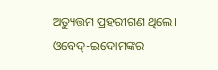ଅତ୍ୟୁତ୍ତମ ପ୍ରହରୀଗଣ ଥିଲେ। ଓବେଦ୍-ଇଦୋମଙ୍କର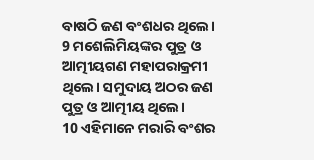ବାଷଠି ଜଣ ବଂଶଧର ଥିଲେ।
9 ମଶେଲିମିୟଙ୍କର ପୁତ୍ର ଓ ଆତ୍ମୀୟଗଣ ମହାପରାକ୍ରମୀ ଥିଲେ। ସମୁଦାୟ ଅଠର ଜଣ ପୁତ୍ର ଓ ଆତ୍ମୀୟ ଥିଲେ।
10 ଏହିମାନେ ମରାରି ବଂଶର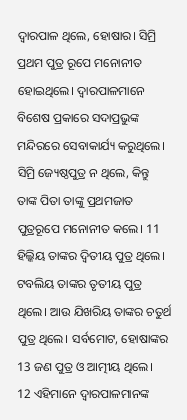ଦ୍ୱାରପାଳ ଥିଲେ, ହୋଷାର। ସିମ୍ରି ପ୍ରଥମ ପୁତ୍ର ରୂପେ ମନୋନୀତ ହୋଇଥିଲେ। ଦ୍ୱାରପାଳମାନେ ବିଶେଷ ପ୍ରକାରେ ସଦାପ୍ରଭୁଙ୍କ ମନ୍ଦିରରେ ସେବାକାର୍ଯ୍ୟ କରୁଥିଲେ। ସିମ୍ରି ଜ୍ୟେଷ୍ଠପୁତ୍ର ନ ଥିଲେ, କିନ୍ତୁ ତାଙ୍କ ପିତା ତାଙ୍କୁ ପ୍ରଥମଜାତ ପୁତ୍ରରୂପେ ମନୋନୀତ କଲେ। 11 ହିଲ୍କିୟ ତାଙ୍କର ଦ୍ୱିତୀୟ ପୁତ୍ର ଥିଲେ। ଟବଲିୟ ତାଙ୍କର ତୃତୀୟ ପୁତ୍ର ଥିଲେ। ଆଉ ଯିଖରିୟ ତାଙ୍କର ଚତୁର୍ଥ ପୁତ୍ର ଥିଲେ। ସର୍ବମୋଟ, ହୋଷାଙ୍କର 13 ଜଣ ପୁତ୍ର ଓ ଆତ୍ମୀୟ ଥିଲେ।
12 ଏହିମାନେ ଦ୍ୱାରପାଳମାନଙ୍କ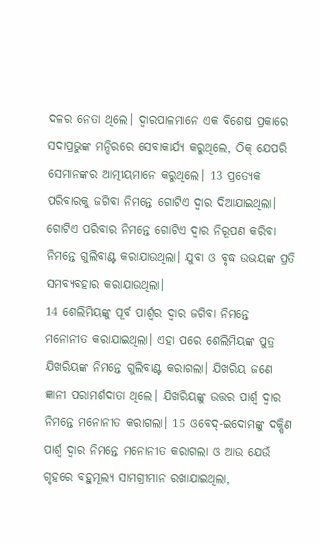ଦଳର ନେତା ଥିଲେ। ଦ୍ୱାରପାଳମାନେ ଏକ ବିଶେଷ ପ୍ରକାରେ ସଦାପ୍ରଭୁଙ୍କ ମନ୍ଦିରରେ ସେବାକାର୍ଯ୍ୟ କରୁଥିଲେ, ଠିକ୍ ଯେପରି ସେମାନଙ୍କର ଆତ୍ମୀୟମାନେ କରୁଥିଲେ। 13 ପ୍ରତ୍ୟେକ ପରିବାରକୁ ଜଗିବା ନିମନ୍ତେ ଗୋଟିଏ ଦ୍ୱାର ଦିଆଯାଇଥିଲା। ଗୋଟିଏ ପରିବାର ନିମନ୍ତେ ଗୋଟିଏ ଦ୍ୱାର ନିରୂପଣ କରିବା ନିମନ୍ତେ ଗୁଲିବାଣ୍ଟ କରାଯାଉଥିଲା। ଯୁବା ଓ ବୃଦ୍ଧ ଉଭୟଙ୍କ ପ୍ରତି ସମବ୍ୟବହାର କରାଯାଉଥିଲା।
14 ଶେଲିମିୟଙ୍କୁ ପୂର୍ବ ପାର୍ଶ୍ୱର ଦ୍ୱାର ଜଗିବା ନିମନ୍ତେ ମନୋନୀତ କରାଯାଇଥିଲା। ଏହା ପରେ ଶେଲିମିୟଙ୍କ ପୁତ୍ର ଯିଖରିୟଙ୍କ ନିମନ୍ତେ ଗୁଲିବାଣ୍ଟ କରାଗଲା। ଯିଖରିୟ ଜଣେ ଜ୍ଞାନୀ ପରାମର୍ଶଦାତା ଥିଲେ। ଯିଖରିୟଙ୍କୁ ଉତ୍ତର ପାର୍ଶ୍ୱ ଦ୍ୱାର ନିମନ୍ତେ ମନୋନୀତ କରାଗଲା। 15 ଓବେଦ୍-ଇଦୋମଙ୍କୁ ଦକ୍ଷିଣ ପାର୍ଶ୍ୱ ଦ୍ୱାର ନିମନ୍ତେ ମନୋନୀତ କରାଗଲା ଓ ଆଉ ଯେଉଁ ଗୃହରେ ବହୁମୂଲ୍ୟ ସାମଗ୍ରୀମାନ ରଖାଯାଇଥିଲା,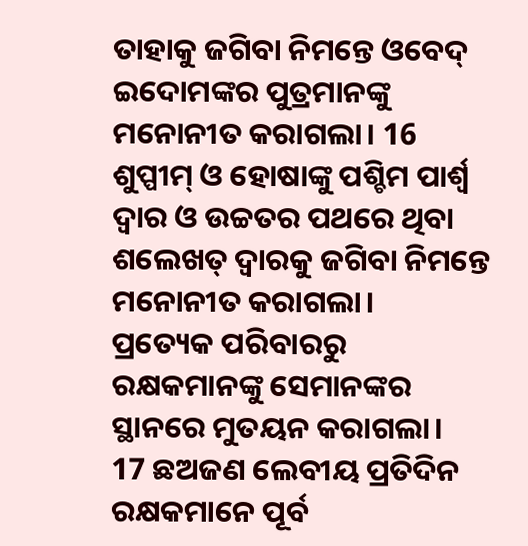ତାହାକୁ ଜଗିବା ନିମନ୍ତେ ଓବେଦ୍ ଇଦୋମଙ୍କର ପୁତ୍ରମାନଙ୍କୁ ମନୋନୀତ କରାଗଲା। 16 ଶୁପ୍ପୀମ୍ ଓ ହୋଷାଙ୍କୁ ପଶ୍ଚିମ ପାର୍ଶ୍ୱ ଦ୍ୱାର ଓ ଉଚ୍ଚତର ପଥରେ ଥିବା ଶଲେଖତ୍ ଦ୍ୱାରକୁ ଜଗିବା ନିମନ୍ତେ ମନୋନୀତ କରାଗଲା।
ପ୍ରତ୍ୟେକ ପରିବାରରୁ ରକ୍ଷକମାନଙ୍କୁ ସେମାନଙ୍କର ସ୍ଥାନରେ ମୁତୟନ କରାଗଲା।
17 ଛଅଜଣ ଲେବୀୟ ପ୍ରତିଦିନ ରକ୍ଷକମାନେ ପୂର୍ବ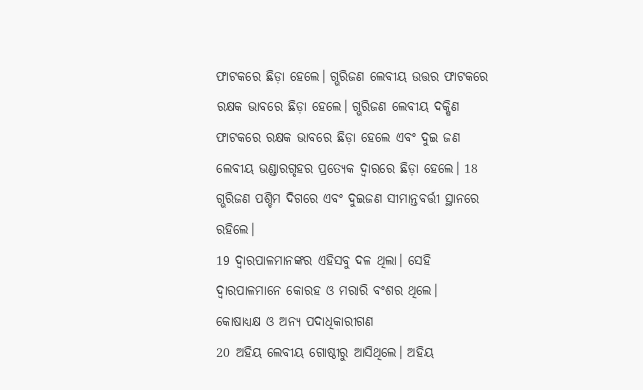ଫାଟକରେ ଛିଡ଼ା ହେଲେ। ଗ୍ଭରିଜଣ ଲେବୀୟ ଉତ୍ତର ଫାଟକରେ ରକ୍ଷକ ଭାବରେ ଛିଡ଼ା ହେଲେ। ଗ୍ଭରିଜଣ ଲେବୀୟ ଦକ୍ଷିଣ ଫାଟକରେ ରକ୍ଷକ ଭାବରେ ଛିଡ଼ା ହେଲେ ଏବଂ ଦୁଇ ଜଣ ଲେବୀୟ ଭଣ୍ଡାରଗୃହର ପ୍ରତ୍ୟେକ ଦ୍ୱାରରେ ଛିଡ଼ା ହେଲେ। 18 ଗ୍ଭରିଜଣ ପଶ୍ଚିମ ଦିଗରେ ଏବଂ ଦୁଇଜଣ ସୀମାନ୍ତବର୍ତ୍ତୀ ସ୍ଥାନରେ ରହିଲେ।
19 ଦ୍ୱାରପାଳମାନଙ୍କର ଏହିସବୁ ଦଳ ଥିଲା। ସେହି ଦ୍ୱାରପାଳମାନେ କୋରହ ଓ ମରାରି ବଂଶର ଥିଲେ।
କୋଷାଧ୍ୟକ୍ଷ ଓ ଅନ୍ୟ ପଦାଧିକାରୀଗଣ
20 ଅହିୟ ଲେବୀୟ ଗୋଷ୍ଠୀରୁ ଆସିଥିଲେ। ଅହିୟ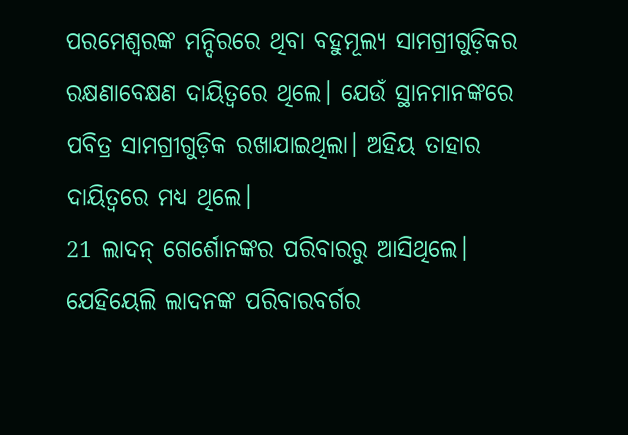ପରମେଶ୍ୱରଙ୍କ ମନ୍ଦିରରେ ଥିବା ବହୁମୂଲ୍ୟ ସାମଗ୍ରୀଗୁଡ଼ିକର ରକ୍ଷଣାବେକ୍ଷଣ ଦାୟିତ୍ୱରେ ଥିଲେ। ଯେଉଁ ସ୍ଥାନମାନଙ୍କରେ ପବିତ୍ର ସାମଗ୍ରୀଗୁଡ଼ିକ ରଖାଯାଇଥିଲା। ଅହିୟ ତାହାର ଦାୟିତ୍ୱରେ ମଧ୍ୟ ଥିଲେ।
21 ଲାଦନ୍ ଗେର୍ଶୋନଙ୍କର ପରିବାରରୁ ଆସିଥିଲେ। ଯେହିୟେଲି ଲାଦନଙ୍କ ପରିବାରବର୍ଗର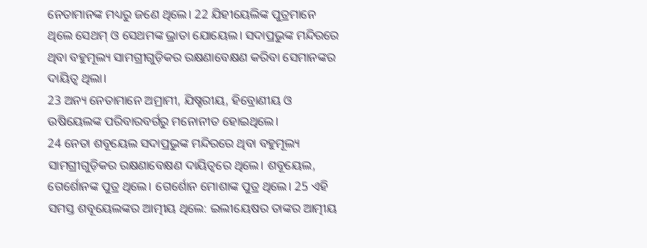ନେତାମାନଙ୍କ ମଧ୍ୟରୁ ଜଣେ ଥିଲେ। 22 ଯିହୀୟେଲିଙ୍କ ପୁତ୍ରମାନେ ଥିଲେ ସେଥମ୍ ଓ ସେଥମଙ୍କ ଭ୍ରାତା ଯୋୟେଲ। ସଦାପ୍ରଭୁଙ୍କ ମନ୍ଦିରରେ ଥିବା ବହୁମୂଲ୍ୟ ସାମଗ୍ରୀଗୁଡ଼ିକର ରକ୍ଷଣାବେକ୍ଷଣ କରିବା ସେମାନଙ୍କର ଦାୟିତ୍ୱ ଥିଲା।
23 ଅନ୍ୟ ନେତାମାନେ ଅମ୍ରାମୀ, ଯିଷ୍ହରୀୟ, ହିବ୍ରୋଣୀୟ ଓ ଉଷିୟେଲଙ୍କ ପରିବାରବର୍ଗରୁ ମନୋନୀତ ହୋଇଥିଲେ।
24 ନେତା ଶବୂୟେଲ ସଦାପ୍ରଭୁଙ୍କ ମନ୍ଦିରରେ ଥିବା ବହୁମୂଲ୍ୟ ସାମଗ୍ରୀଗୁଡ଼ିକର ରକ୍ଷଣାବେକ୍ଷଣ ଦାୟିତ୍ୱରେ ଥିଲେ। ଶବୂୟେଲ, ଗେର୍ଶୋନଙ୍କ ପୁତ୍ର ଥିଲେ। ଗେର୍ଶୋନ ମୋଶାଙ୍କ ପୁତ୍ର ଥିଲେ। 25 ଏହି ସମସ୍ତ ଶବୂୟେଲଙ୍କର ଆତ୍ମୀୟ ଥିଲେ: ଇଲୀୟେଷର ତାଙ୍କର ଆତ୍ମୀୟ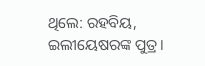ଥିଲେ: ରହବିୟ, ଇଲୀୟେଷରଙ୍କ ପୁତ୍ର।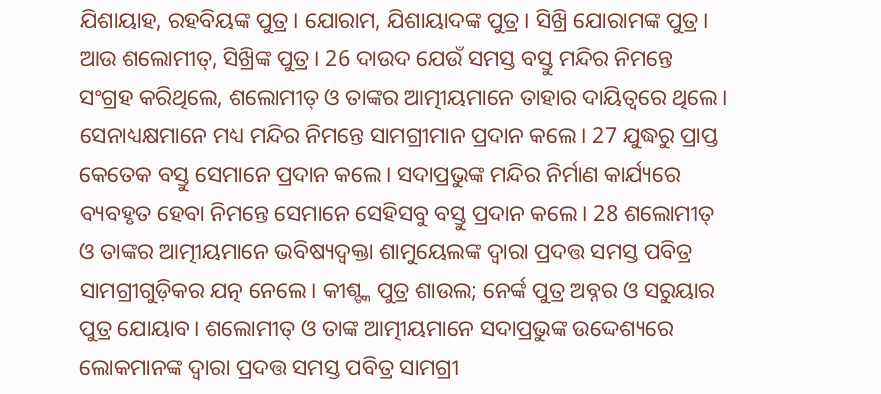ଯିଶାୟାହ, ରହବିୟଙ୍କ ପୁତ୍ର। ଯୋରାମ, ଯିଶାୟାଦଙ୍କ ପୁତ୍ର। ସିଖ୍ରି ଯୋରାମଙ୍କ ପୁତ୍ର। ଆଉ ଶଲୋମୀତ୍, ସିଖ୍ରିଙ୍କ ପୁତ୍ର। 26 ଦାଉଦ ଯେଉଁ ସମସ୍ତ ବସ୍ତୁ ମନ୍ଦିର ନିମନ୍ତେ ସଂଗ୍ରହ କରିଥିଲେ, ଶଲୋମୀତ୍ ଓ ତାଙ୍କର ଆତ୍ମୀୟମାନେ ତାହାର ଦାୟିତ୍ୱରେ ଥିଲେ।
ସେନାଧ୍ୟକ୍ଷମାନେ ମଧ୍ୟ ମନ୍ଦିର ନିମନ୍ତେ ସାମଗ୍ରୀମାନ ପ୍ରଦାନ କଲେ। 27 ଯୁଦ୍ଧରୁ ପ୍ରାପ୍ତ କେତେକ ବସ୍ତୁ ସେମାନେ ପ୍ରଦାନ କଲେ। ସଦାପ୍ରଭୁଙ୍କ ମନ୍ଦିର ନିର୍ମାଣ କାର୍ଯ୍ୟରେ ବ୍ୟବହୃତ ହେବା ନିମନ୍ତେ ସେମାନେ ସେହିସବୁ ବସ୍ତୁ ପ୍ରଦାନ କଲେ। 28 ଶଲୋମୀତ୍ ଓ ତାଙ୍କର ଆତ୍ମୀୟମାନେ ଭବିଷ୍ୟଦ୍ବକ୍ତା ଶାମୁୟେଲଙ୍କ ଦ୍ୱାରା ପ୍ରଦତ୍ତ ସମସ୍ତ ପବିତ୍ର ସାମଗ୍ରୀଗୁଡ଼ିକର ଯତ୍ନ ନେଲେ। କୀଶ୍ଙ୍କ ପୁତ୍ର ଶାଉଲ; ନେର୍ଙ୍କ ପୁତ୍ର ଅବ୍ନର ଓ ସରୁୟାର ପୁତ୍ର ଯୋୟାବ। ଶଲୋମୀତ୍ ଓ ତାଙ୍କ ଆତ୍ମୀୟମାନେ ସଦାପ୍ରଭୁଙ୍କ ଉଦ୍ଦେଶ୍ୟରେ ଲୋକମାନଙ୍କ ଦ୍ୱାରା ପ୍ରଦତ୍ତ ସମସ୍ତ ପବିତ୍ର ସାମଗ୍ରୀ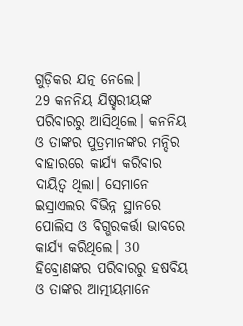ଗୁଡ଼ିକର ଯତ୍ନ ନେଲେ।
29 କନନିୟ ଯିଷ୍ହରୀୟଙ୍କ ପରିବାରରୁ ଆସିଥିଲେ। କନନିୟ ଓ ତାଙ୍କର ପୁତ୍ରମାନଙ୍କର ମନ୍ଦିର ବାହାରରେ କାର୍ଯ୍ୟ କରିବାର ଦାୟିତ୍ୱ ଥିଲା। ସେମାନେ ଇସ୍ରାଏଲର ବିଭିନ୍ନ ସ୍ଥାନରେ ପୋଲିସ ଓ ବିଗ୍ଭରକର୍ତ୍ତା ଭାବରେ କାର୍ଯ୍ୟ କରିଥିଲେ। 30 ହିବ୍ରୋଣଙ୍କର ପରିବାରରୁ ହଷବିୟ ଓ ତାଙ୍କର ଆତ୍ମୀୟମାନେ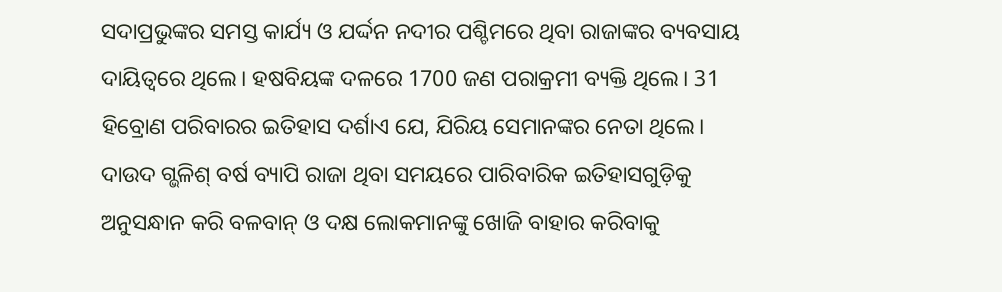ସଦାପ୍ରଭୁଙ୍କର ସମସ୍ତ କାର୍ଯ୍ୟ ଓ ଯର୍ଦ୍ଦନ ନଦୀର ପଶ୍ଚିମରେ ଥିବା ରାଜାଙ୍କର ବ୍ୟବସାୟ ଦାୟିତ୍ୱରେ ଥିଲେ। ହଷବିୟଙ୍କ ଦଳରେ 1700 ଜଣ ପରାକ୍ରମୀ ବ୍ୟକ୍ତି ଥିଲେ। 31 ହିବ୍ରୋଣ ପରିବାରର ଇତିହାସ ଦର୍ଶାଏ ଯେ, ଯିରିୟ ସେମାନଙ୍କର ନେତା ଥିଲେ। ଦାଉଦ ଗ୍ଭଳିଶ୍ ବର୍ଷ ବ୍ୟାପି ରାଜା ଥିବା ସମୟରେ ପାରିବାରିକ ଇତିହାସଗୁଡ଼ିକୁ ଅନୁସନ୍ଧାନ କରି ବଳବାନ୍ ଓ ଦକ୍ଷ ଲୋକମାନଙ୍କୁ ଖୋଜି ବାହାର କରିବାକୁ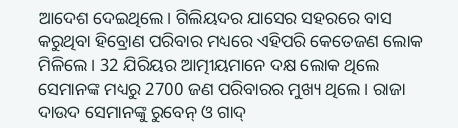ଆଦେଶ ଦେଇଥିଲେ। ଗିଲିୟଦର ଯାସେର ସହରରେ ବାସ କରୁଥିବା ହିବ୍ରୋଣ ପରିବାର ମଧ୍ୟରେ ଏହିପରି କେତେଜଣ ଲୋକ ମିଳିଲେ। 32 ଯିରିୟର ଆତ୍ମୀୟମାନେ ଦକ୍ଷ ଲୋକ ଥିଲେ ସେମାନଙ୍କ ମଧ୍ୟରୁ 2700 ଜଣ ପରିବାରର ମୁଖ୍ୟ ଥିଲେ। ରାଜା ଦାଉଦ ସେମାନଙ୍କୁ ରୁବେନ୍ ଓ ଗାଦ୍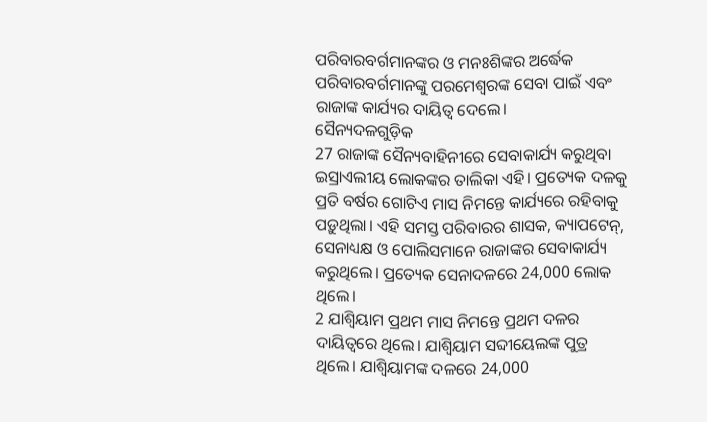ପରିବାରବର୍ଗମାନଙ୍କର ଓ ମନଃଶିଙ୍କର ଅର୍ଦ୍ଧେକ ପରିବାରବର୍ଗମାନଙ୍କୁ ପରମେଶ୍ୱରଙ୍କ ସେବା ପାଇଁ ଏବଂ ରାଜାଙ୍କ କାର୍ଯ୍ୟର ଦାୟିତ୍ୱ ଦେଲେ।
ସୈନ୍ୟଦଳଗୁଡ଼ିକ
27 ରାଜାଙ୍କ ସୈନ୍ୟବାହିନୀରେ ସେବାକାର୍ଯ୍ୟ କରୁଥିବା ଇସ୍ରାଏଲୀୟ ଲୋକଙ୍କର ତାଲିକା ଏହି। ପ୍ରତ୍ୟେକ ଦଳକୁ ପ୍ରତି ବର୍ଷର ଗୋଟିଏ ମାସ ନିମନ୍ତେ କାର୍ଯ୍ୟରେ ରହିବାକୁ ପଡ଼ୁଥିଲା। ଏହି ସମସ୍ତ ପରିବାରର ଶାସକ, କ୍ୟାପଟେନ୍, ସେନାଧ୍ୟକ୍ଷ ଓ ପୋଲିସମାନେ ରାଜାଙ୍କର ସେବାକାର୍ଯ୍ୟ କରୁଥିଲେ। ପ୍ରତ୍ୟେକ ସେନାଦଳରେ 24,000 ଲୋକ ଥିଲେ।
2 ଯାଶ୍ବିୟାମ ପ୍ରଥମ ମାସ ନିମନ୍ତେ ପ୍ରଥମ ଦଳର ଦାୟିତ୍ୱରେ ଥିଲେ। ଯାଶ୍ବିୟାମ ସବ୍ଦୀୟେଲଙ୍କ ପୁତ୍ର ଥିଲେ। ଯାଶ୍ବିୟାମଙ୍କ ଦଳରେ 24,000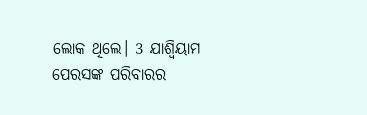ଲୋକ ଥିଲେ। 3 ଯାଶ୍ବିୟାମ ପେରସଙ୍କ ପରିବାରର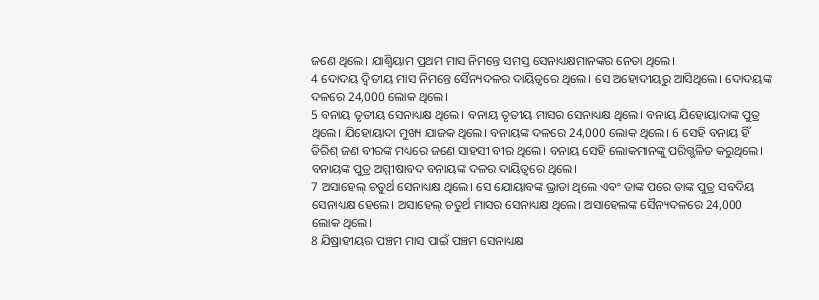ଜଣେ ଥିଲେ। ଯାଶ୍ବିୟାମ ପ୍ରଥମ ମାସ ନିମନ୍ତେ ସମସ୍ତ ସେନାଧ୍ୟକ୍ଷମାନଙ୍କର ନେତା ଥିଲେ।
4 ଦୋଦୟ ଦ୍ୱିତୀୟ ମାସ ନିମନ୍ତେ ସୈନ୍ୟଦଳର ଦାୟିତ୍ୱରେ ଥିଲେ। ସେ ଅହୋଦୀୟରୁ ଆସିଥିଲେ। ଦୋଦୟଙ୍କ ଦଳରେ 24,000 ଲୋକ ଥିଲେ।
5 ବନାୟ ତୃତୀୟ ସେନାଧ୍ୟକ୍ଷ ଥିଲେ। ବନାୟ ତୃତୀୟ ମାସର ସେନାଧ୍ୟକ୍ଷ ଥିଲେ। ବନାୟ ଯିହୋୟାଦାଙ୍କ ପୁତ୍ର ଥିଲେ। ଯିହୋୟାଦା ମୁଖ୍ୟ ଯାଜକ ଥିଲେ। ବନାୟଙ୍କ ଦଳରେ 24,000 ଲୋକ ଥିଲେ। 6 ସେହି ବନାୟ ହିଁ ତିରିଶ୍ ଜଣ ବୀରଙ୍କ ମଧ୍ୟରେ ଜଣେ ସାହସୀ ବୀର ଥିଲେ। ବନାୟ ସେହି ଲୋକମାନଙ୍କୁ ପରିଗ୍ଭଳିତ କରୁଥିଲେ। ବନାୟଙ୍କ ପୁତ୍ର ଅମ୍ମୀଷାବଦ ବନାୟଙ୍କ ଦଳର ଦାୟିତ୍ୱରେ ଥିଲେ।
7 ଅସାହେଲ୍ ଚତୁର୍ଥ ସେନାଧ୍ୟକ୍ଷ ଥିଲେ। ସେ ଯୋୟାବଙ୍କ ଭ୍ରାତା ଥିଲେ ଏବଂ ତାଙ୍କ ପରେ ତାଙ୍କ ପୁତ୍ର ସବଦିୟ ସେନାଧ୍ୟକ୍ଷ ହେଲେ। ଅସାହେଲ୍ ଚତୁର୍ଥ ମାସର ସେନାଧ୍ୟକ୍ଷ ଥିଲେ। ଅସାହେଲଙ୍କ ସୈନ୍ୟଦଳରେ 24,000 ଲୋକ ଥିଲେ।
8 ଯିଷ୍ରାହୀୟର ପଞ୍ଚମ ମାସ ପାଇଁ ପଞ୍ଚମ ସେନାଧ୍ୟକ୍ଷ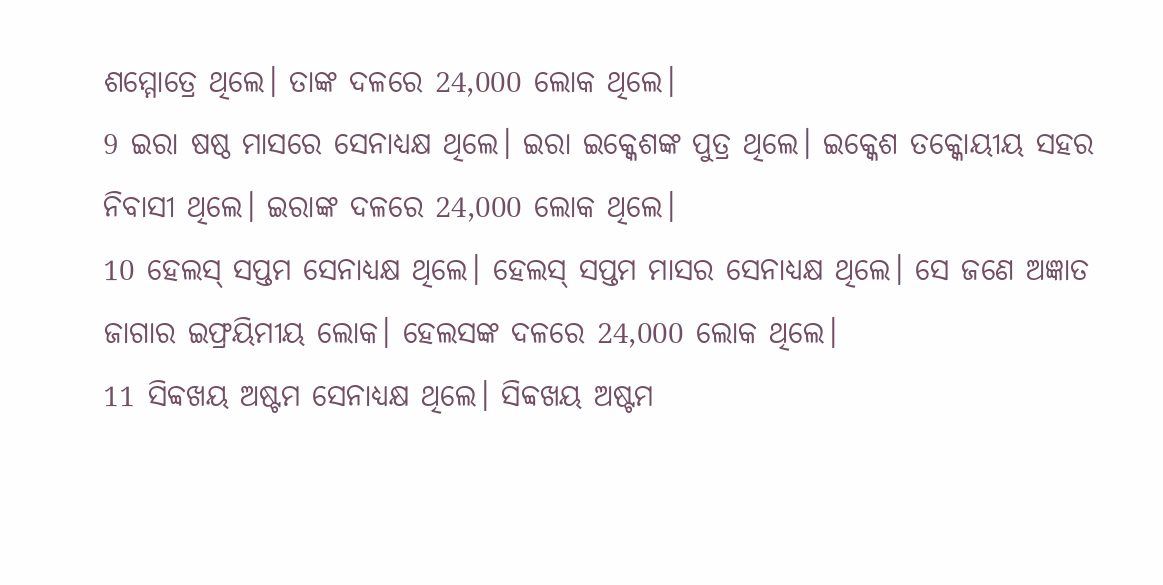ଶମ୍ମୋତ୍ରେ ଥିଲେ। ତାଙ୍କ ଦଳରେ 24,000 ଲୋକ ଥିଲେ।
9 ଇରା ଷଷ୍ଠ ମାସରେ ସେନାଧ୍ୟକ୍ଷ ଥିଲେ। ଇରା ଇକ୍କେଶଙ୍କ ପୁତ୍ର ଥିଲେ। ଇକ୍କେଶ ତକ୍କୋୟୀୟ ସହର ନିବାସୀ ଥିଲେ। ଇରାଙ୍କ ଦଳରେ 24,000 ଲୋକ ଥିଲେ।
10 ହେଲସ୍ ସପ୍ତମ ସେନାଧ୍ୟକ୍ଷ ଥିଲେ। ହେଲସ୍ ସପ୍ତମ ମାସର ସେନାଧ୍ୟକ୍ଷ ଥିଲେ। ସେ ଜଣେ ଅଜ୍ଞାତ ଜାଗାର ଇଫ୍ରୟିମୀୟ ଲୋକ। ହେଲସଙ୍କ ଦଳରେ 24,000 ଲୋକ ଥିଲେ।
11 ସିବ୍ବଖୟ ଅଷ୍ଟମ ସେନାଧ୍ୟକ୍ଷ ଥିଲେ। ସିବ୍ବଖୟ ଅଷ୍ଟମ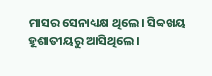ମାସର ସେନାଧ୍ୟକ୍ଷ ଥିଲେ। ସିବ୍ବଖୟ ହୂଶାତୀୟରୁ ଆସିଥିଲେ।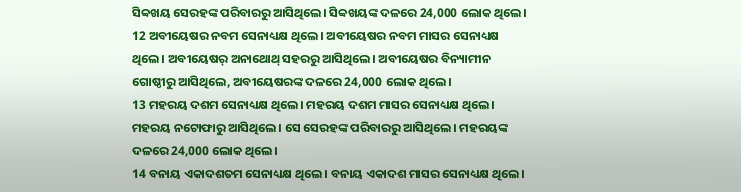ସିବ୍ବଖୟ ସେରହଙ୍କ ପରିବାରରୁ ଆସିଥିଲେ। ସିବ୍ବଖୟଙ୍କ ଦଳରେ 24,000 ଲୋକ ଥିଲେ।
12 ଅବୀୟେଷର ନବମ ସେନାଧ୍ୟକ୍ଷ ଥିଲେ। ଅବୀୟେଷର ନବମ ମାସର ସେନାଧ୍ୟକ୍ଷ ଥିଲେ। ଅବୀୟେଷର୍ ଅନାଥୋଥ୍ ସହରରୁ ଆସିଥିଲେ। ଅବୀୟେଷର ବିନ୍ୟାମୀନ ଗୋଷ୍ଠୀରୁ ଆସିଥିଲେ, ଅବୀୟେଷରଙ୍କ ଦଳରେ 24,000 ଲୋକ ଥିଲେ।
13 ମହରୟ ଦଶମ ସେନାଧ୍ୟକ୍ଷ ଥିଲେ। ମହରୟ ଦଶମ ମାସର ସେନାଧ୍ୟକ୍ଷ ଥିଲେ। ମହରୟ ନଟୋଫାରୁ ଆସିଥିଲେ। ସେ ସେରହଙ୍କ ପରିବାରରୁ ଆସିଥିଲେ। ମହରୟଙ୍କ ଦଳରେ 24,000 ଲୋକ ଥିଲେ।
14 ବନାୟ ଏକାଦଶତମ ସେନାଧ୍ୟକ୍ଷ ଥିଲେ। ବନାୟ ଏକାଦଶ ମାସର ସେନାଧ୍ୟକ୍ଷ ଥିଲେ।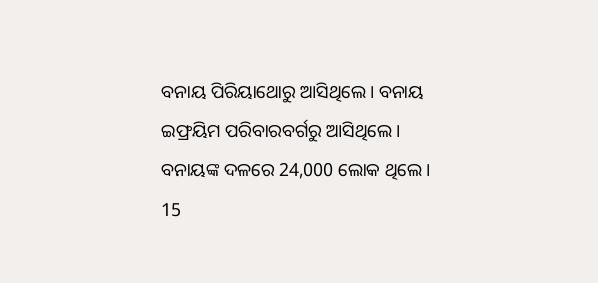ବନାୟ ପିରିୟାଥୋରୁ ଆସିଥିଲେ। ବନାୟ ଇଫ୍ରୟିମ ପରିବାରବର୍ଗରୁ ଆସିଥିଲେ। ବନାୟଙ୍କ ଦଳରେ 24,000 ଲୋକ ଥିଲେ।
15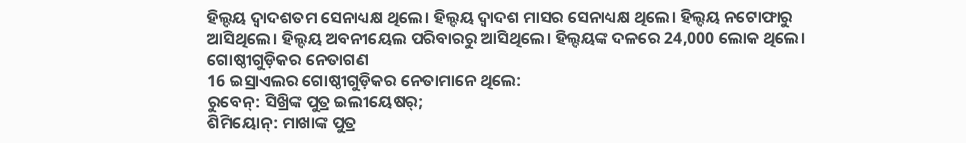ହିଲ୍ଦୟ ଦ୍ୱାଦଶତମ ସେନାଧ୍ୟକ୍ଷ ଥିଲେ। ହିଲ୍ଦୟ ଦ୍ୱାଦଶ ମାସର ସେନାଧ୍ୟକ୍ଷ ଥିଲେ। ହିଲ୍ଦୟ ନଟୋଫାରୁ ଆସିଥିଲେ। ହିଲ୍ଦୟ ଅବନୀୟେଲ ପରିବାରରୁ ଆସିଥିଲେ। ହିଲ୍ଦୟଙ୍କ ଦଳରେ 24,000 ଲୋକ ଥିଲେ।
ଗୋଷ୍ଠୀଗୁଡ଼ିକର ନେତାଗଣ
16 ଇସ୍ରାଏଲର ଗୋଷ୍ଠୀଗୁଡ଼ିକର ନେତାମାନେ ଥିଲେ:
ରୁବେନ୍: ସିଖ୍ରିଙ୍କ ପୁତ୍ର ଇଲୀୟେଷର୍;
ଶିମିୟୋନ୍: ମାଖାଙ୍କ ପୁତ୍ର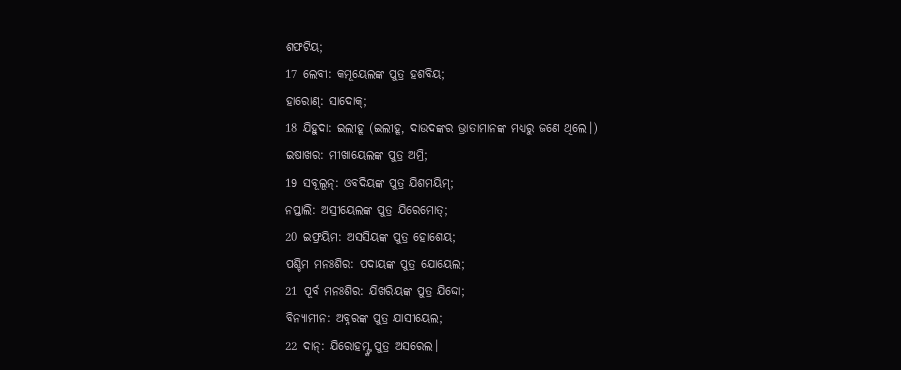ଶଫଟିୟ;
17 ଲେବୀ: କମୂୟେଲଙ୍କ ପୁତ୍ର ହଶବିୟ;
ହାରୋଣ୍: ସାଦୋକ୍;
18 ଯିହୁଦା: ଇଲୀହୂ (ଇଲୀହୂ, ଦାଉଦଙ୍କର ଭ୍ରାତାମାନଙ୍କ ମଧ୍ୟରୁ ଜଣେ ଥିଲେ।)
ଇଷାଖର: ମୀଖାୟେଲଙ୍କ ପୁତ୍ର ଅମ୍ରି;
19 ସବୂଲୂନ୍: ଓବଦିୟଙ୍କ ପୁତ୍ର ଯିଶମୟିମ୍;
ନପ୍ତାଲି: ଅସ୍ରୀୟେଲଙ୍କ ପୁତ୍ର ଯିରେମୋତ୍;
20 ଇଫ୍ରୟିମ: ଅସସିୟଙ୍କ ପୁତ୍ର ହୋଶେୟ;
ପଶ୍ଚିମ ମନଃଶିର: ପଦାୟଙ୍କ ପୁତ୍ର ଯୋୟେଲ;
21 ପୂର୍ବ ମନଃଶିର: ଯିଖରିୟଙ୍କ ପୁତ୍ର ଯିଦ୍ଦୋ;
ବିନ୍ୟାମୀନ: ଅବ୍ନରଙ୍କ ପୁତ୍ର ଯାସୀୟେଲ;
22 ଦାନ୍: ଯିରୋହମ୍ଙ୍କ ପୁତ୍ର ଅସରେଲ।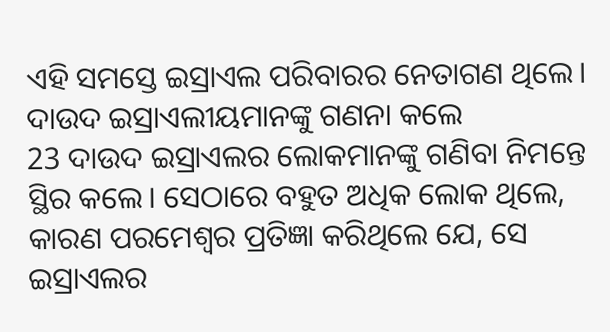ଏହି ସମସ୍ତେ ଇସ୍ରାଏଲ ପରିବାରର ନେତାଗଣ ଥିଲେ।
ଦାଉଦ ଇସ୍ରାଏଲୀୟମାନଙ୍କୁ ଗଣନା କଲେ
23 ଦାଉଦ ଇସ୍ରାଏଲର ଲୋକମାନଙ୍କୁ ଗଣିବା ନିମନ୍ତେ ସ୍ଥିର କଲେ। ସେଠାରେ ବହୁତ ଅଧିକ ଲୋକ ଥିଲେ, କାରଣ ପରମେଶ୍ୱର ପ୍ରତିଜ୍ଞା କରିଥିଲେ ଯେ, ସେ ଇସ୍ରାଏଲର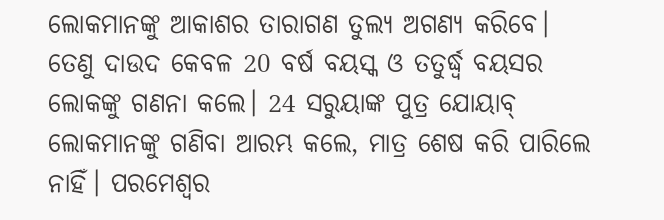ଲୋକମାନଙ୍କୁ ଆକାଶର ତାରାଗଣ ତୁଲ୍ୟ ଅଗଣ୍ୟ କରିବେ। ତେଣୁ ଦାଉଦ କେବଳ 20 ବର୍ଷ ବୟସ୍କ ଓ ତତୁର୍ଦ୍ଧ୍ୱ ବୟସର ଲୋକଙ୍କୁ ଗଣନା କଲେ। 24 ସରୁୟାଙ୍କ ପୁତ୍ର ଯୋୟାବ୍ ଲୋକମାନଙ୍କୁ ଗଣିବା ଆରମ୍ଭ କଲେ, ମାତ୍ର ଶେଷ କରି ପାରିଲେ ନାହିଁ। ପରମେଶ୍ୱର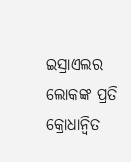ଇସ୍ରାଏଲର ଲୋକଙ୍କ ପ୍ରତି କ୍ରୋଧାନ୍ୱିତ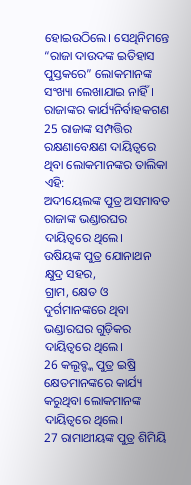ହୋଇଉଠିଲେ। ସେଥିନିମନ୍ତେ “ରାଜା ଦାଉଦଙ୍କ ଇତିହାସ ପୁସ୍ତକରେ” ଲୋକମାନଙ୍କ ସଂଖ୍ୟା ଲେଖାଯାଇ ନାହିଁ।
ରାଜାଙ୍କର କାର୍ଯ୍ୟନିର୍ବାହକଗଣ
25 ରାଜାଙ୍କ ସମ୍ପତ୍ତିର ରକ୍ଷଣାବେକ୍ଷଣ ଦାୟିତ୍ୱରେ ଥିବା ଲୋକମାନଙ୍କର ତାଲିକା ଏହି:
ଅଦୀୟେଲଙ୍କ ପୁତ୍ର ଅସମାବତ ରାଜାଙ୍କ ଭଣ୍ଡାରଘର ଦାୟିତ୍ୱରେ ଥିଲେ।
ଉଷିୟଙ୍କ ପୁତ୍ର ଯୋନାଥନ କ୍ଷୁଦ୍ର ସହର,
ଗ୍ରାମ, କ୍ଷେତ ଓ ଦୁର୍ଗମାନଙ୍କରେ ଥିବା
ଭଣ୍ଡାରଘର ଗୁଡ଼ିକର ଦାୟିତ୍ୱରେ ଥିଲେ।
26 କଲୂବ୍ଙ୍କ ପୁତ୍ର ଇଷ୍ରି କ୍ଷେତମାନଙ୍କରେ କାର୍ଯ୍ୟ କରୁଥିବା ଲୋକମାନଙ୍କ ଦାୟିତ୍ୱରେ ଥିଲେ।
27 ରାମାଥୀୟଙ୍କ ପୁତ୍ର ଶିମିୟି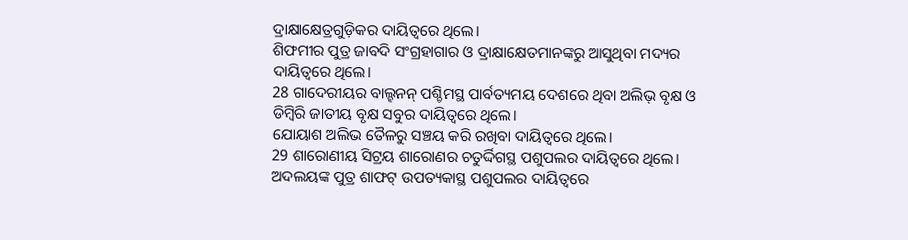ଦ୍ରାକ୍ଷାକ୍ଷେତ୍ରଗୁଡ଼ିକର ଦାୟିତ୍ୱରେ ଥିଲେ।
ଶିଫମୀର ପୁତ୍ର ଜାବଦି ସଂଗ୍ରହାଗାର ଓ ଦ୍ରାକ୍ଷାକ୍ଷେତମାନଙ୍କରୁ ଆସୁଥିବା ମଦ୍ୟର ଦାୟିତ୍ୱରେ ଥିଲେ।
28 ଗାଦେରୀୟର ବାଲ୍ହନନ୍ ପଶ୍ଚିମସ୍ଥ ପାର୍ବତ୍ୟମୟ ଦେଶରେ ଥିବା ଅଲିଭ୍ ବୃକ୍ଷ ଓ ଡିମ୍ବିରି ଜାତୀୟ ବୃକ୍ଷ ସବୁର ଦାୟିତ୍ୱରେ ଥିଲେ।
ଯୋୟାଶ ଅଲିଭ ତୈଳରୁ ସଞ୍ଚୟ କରି ରଖିବା ଦାୟିତ୍ୱରେ ଥିଲେ।
29 ଶାରୋଣୀୟ ସିଟ୍ରୟ ଶାରୋଣର ଚତୁର୍ଦ୍ଦିଗସ୍ଥ ପଶୁପଲର ଦାୟିତ୍ୱରେ ଥିଲେ।
ଅଦଲୟଙ୍କ ପୁତ୍ର ଶାଫଟ୍ ଉପତ୍ୟକାସ୍ଥ ପଶୁପଲର ଦାୟିତ୍ୱରେ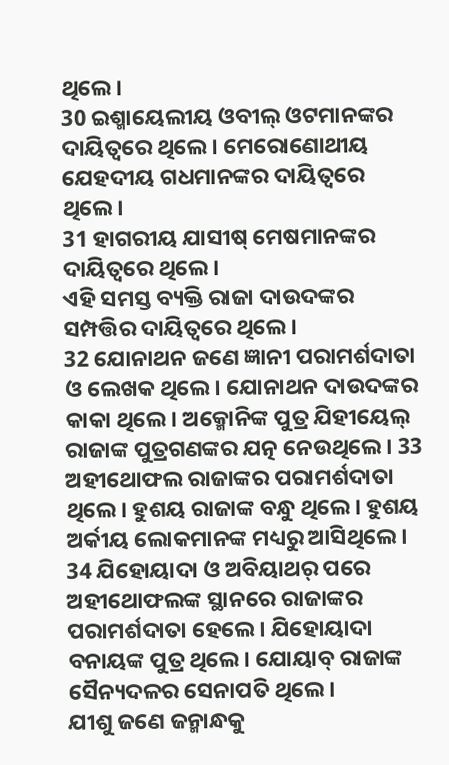ଥିଲେ।
30 ଇଶ୍ମାୟେଲୀୟ ଓବୀଲ୍ ଓଟମାନଙ୍କର ଦାୟିତ୍ୱରେ ଥିଲେ। ମେରୋଣୋଥୀୟ ଯେହଦୀୟ ଗଧମାନଙ୍କର ଦାୟିତ୍ୱରେ ଥିଲେ।
31 ହାଗରୀୟ ଯାସୀଷ୍ ମେଷମାନଙ୍କର ଦାୟିତ୍ୱରେ ଥିଲେ।
ଏହି ସମସ୍ତ ବ୍ୟକ୍ତି ରାଜା ଦାଉଦଙ୍କର ସମ୍ପତ୍ତିର ଦାୟିତ୍ୱରେ ଥିଲେ।
32 ଯୋନାଥନ ଜଣେ ଜ୍ଞାନୀ ପରାମର୍ଶଦାତା ଓ ଲେଖକ ଥିଲେ। ଯୋନାଥନ ଦାଉଦଙ୍କର କାକା ଥିଲେ। ଅକ୍ମୋନିଙ୍କ ପୁତ୍ର ଯିହୀୟେଲ୍ ରାଜାଙ୍କ ପୁତ୍ରଗଣଙ୍କର ଯତ୍ନ ନେଉଥିଲେ। 33 ଅହୀଥୋଫଲ ରାଜାଙ୍କର ପରାମର୍ଶଦାତା ଥିଲେ। ହୁଶୟ ରାଜାଙ୍କ ବନ୍ଧୁ ଥିଲେ। ହୁଶୟ ଅର୍କୀୟ ଲୋକମାନଙ୍କ ମଧ୍ୟରୁ ଆସିଥିଲେ। 34 ଯିହୋୟାଦା ଓ ଅବିୟାଥର୍ ପରେ ଅହୀଥୋଫଲଙ୍କ ସ୍ଥାନରେ ରାଜାଙ୍କର ପରାମର୍ଶଦାତା ହେଲେ। ଯିହୋୟାଦା ବନାୟଙ୍କ ପୁତ୍ର ଥିଲେ। ଯୋୟାବ୍ ରାଜାଙ୍କ ସୈନ୍ୟଦଳର ସେନାପତି ଥିଲେ।
ଯୀଶୁ ଜଣେ ଜନ୍ମାନ୍ଧକୁ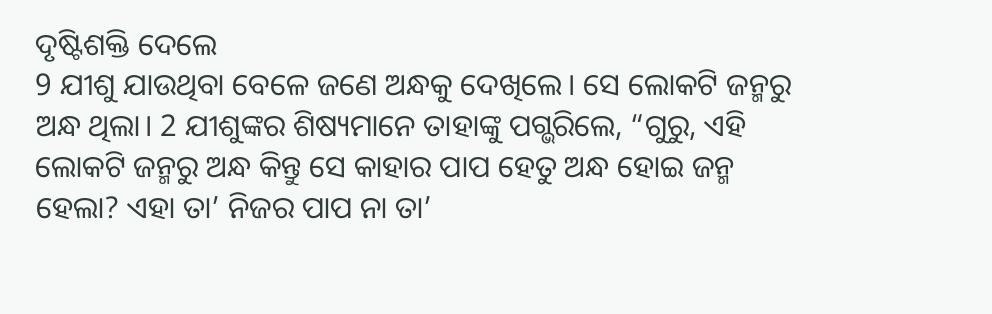ଦୃଷ୍ଟିଶକ୍ତି ଦେଲେ
9 ଯୀଶୁ ଯାଉଥିବା ବେଳେ ଜଣେ ଅନ୍ଧକୁ ଦେଖିଲେ। ସେ ଲୋକଟି ଜନ୍ମରୁ ଅନ୍ଧ ଥିଲା। 2 ଯୀଶୁଙ୍କର ଶିଷ୍ୟମାନେ ତାହାଙ୍କୁ ପଗ୍ଭରିଲେ, “ଗୁରୁ, ଏହି ଲୋକଟି ଜନ୍ମରୁ ଅନ୍ଧ କିନ୍ତୁ ସେ କାହାର ପାପ ହେତୁ ଅନ୍ଧ ହୋଇ ଜନ୍ମ ହେଲା? ଏହା ତା’ ନିଜର ପାପ ନା ତା’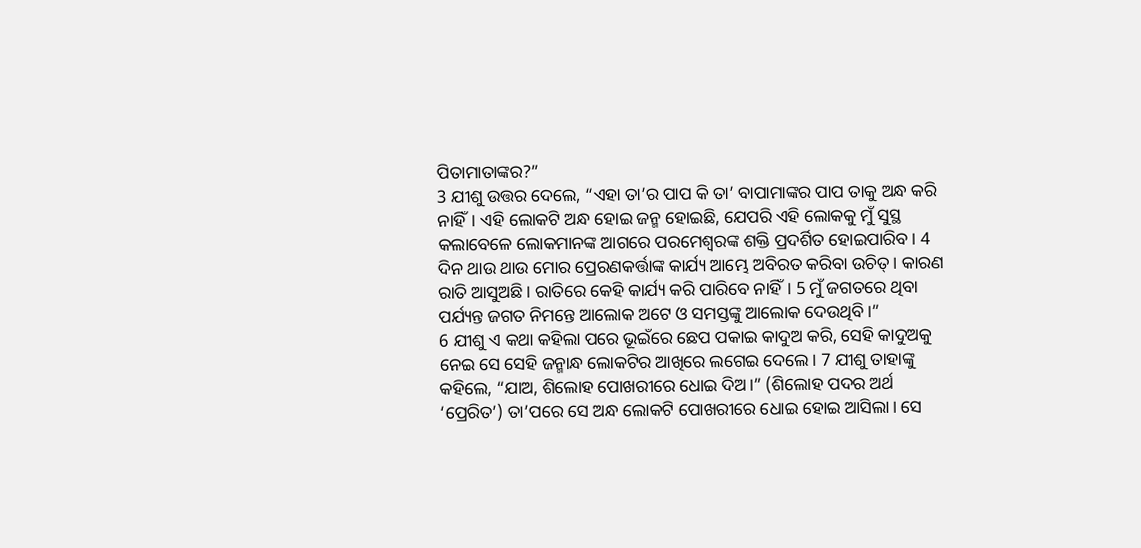ପିତାମାତାଙ୍କର?”
3 ଯୀଶୁ ଉତ୍ତର ଦେଲେ, “ଏହା ତା’ର ପାପ କି ତା’ ବାପାମାଙ୍କର ପାପ ତାକୁ ଅନ୍ଧ କରି ନାହିଁ। ଏହି ଲୋକଟି ଅନ୍ଧ ହୋଇ ଜନ୍ମ ହୋଇଛି, ଯେପରି ଏହି ଲୋକକୁ ମୁଁ ସୁସ୍ଥ କଲାବେଳେ ଲୋକମାନଙ୍କ ଆଗରେ ପରମେଶ୍ୱରଙ୍କ ଶକ୍ତି ପ୍ରଦର୍ଶିତ ହୋଇପାରିବ। 4 ଦିନ ଥାଉ ଥାଉ ମୋର ପ୍ରେରଣକର୍ତ୍ତାଙ୍କ କାର୍ଯ୍ୟ ଆମ୍ଭେ ଅବିରତ କରିବା ଉଚିତ୍। କାରଣ ରାତି ଆସୁଅଛି। ରାତିରେ କେହି କାର୍ଯ୍ୟ କରି ପାରିବେ ନାହିଁ। 5 ମୁଁ ଜଗତରେ ଥିବା ପର୍ଯ୍ୟନ୍ତ ଜଗତ ନିମନ୍ତେ ଆଲୋକ ଅଟେ ଓ ସମସ୍ତଙ୍କୁ ଆଲୋକ ଦେଉଥିବି।”
6 ଯୀଶୁ ଏ କଥା କହିଲା ପରେ ଭୂଇଁରେ ଛେପ ପକାଇ କାଦୁଅ କରି, ସେହି କାଦୁଅକୁ ନେଇ ସେ ସେହି ଜନ୍ମାନ୍ଧ ଲୋକଟିର ଆଖିରେ ଲଗେଇ ଦେଲେ। 7 ଯୀଶୁ ତାହାଙ୍କୁ କହିଲେ, “ଯାଅ, ଶିଲୋହ ପୋଖରୀରେ ଧୋଇ ଦିଅ।” (ଶିଲୋହ ପଦର ଅର୍ଥ ‘ପ୍ରେରିତ’) ତା’ପରେ ସେ ଅନ୍ଧ ଲୋକଟି ପୋଖରୀରେ ଧୋଇ ହୋଇ ଆସିଲା। ସେ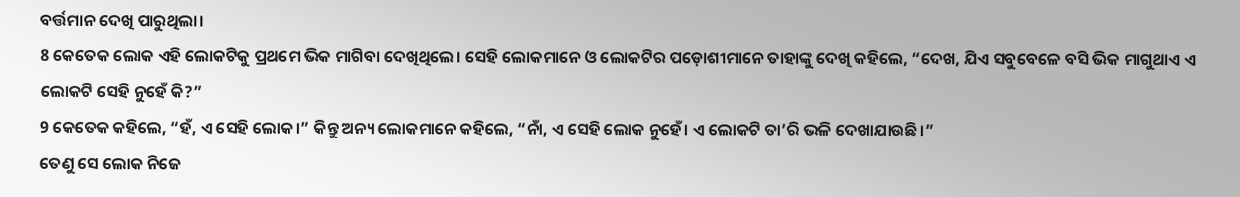ବର୍ତ୍ତମାନ ଦେଖି ପାରୁଥିଲା।
8 କେତେକ ଲୋକ ଏହି ଲୋକଟିକୁ ପ୍ରଥମେ ଭିକ ମାଗିବା ଦେଖିଥିଲେ। ସେହି ଲୋକମାନେ ଓ ଲୋକଟିର ପଡ଼ୋଶୀମାନେ ତାହାଙ୍କୁ ଦେଖି କହିଲେ, “ଦେଖ, ଯିଏ ସବୁବେଳେ ବସି ଭିକ ମାଗୁଥାଏ ଏ ଲୋକଟି ସେହି ନୁହେଁ କି?”
9 କେତେକ କହିଲେ, “ହଁ, ଏ ସେହି ଲୋକ।” କିନ୍ତୁ ଅନ୍ୟ ଲୋକମାନେ କହିଲେ, “ନାଁ, ଏ ସେହି ଲୋକ ନୁହେଁ। ଏ ଲୋକଟି ତା’ରି ଭଳି ଦେଖାଯାଉଛି।”
ତେଣୁ ସେ ଲୋକ ନିଜେ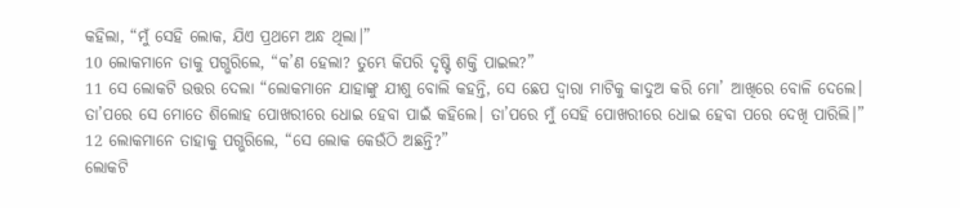କହିଲା, “ମୁଁ ସେହି ଲୋକ, ଯିଏ ପ୍ରଥମେ ଅନ୍ଧ ଥିଲା।”
10 ଲୋକମାନେ ତାକୁ ପଗ୍ଭରିଲେ, “କ’ଣ ହେଲା? ତୁମ୍ଭେ କିପରି ଦୃଷ୍ଟି ଶକ୍ତି ପାଇଲ?”
11 ସେ ଲୋକଟି ଉତ୍ତର ଦେଲା “ଲୋକମାନେ ଯାହାଙ୍କୁ ଯୀଶୁ ବୋଲି କହନ୍ତି, ସେ ଛେପ ଦ୍ୱାରା ମାଟିକୁ କାଦୁଅ କରି ମୋ’ ଆଖିରେ ବୋଳି ଦେଲେ। ତା’ପରେ ସେ ମୋତେ ଶିଲୋହ ପୋଖରୀରେ ଧୋଇ ହେବା ପାଇଁ କହିଲେ। ତା’ପରେ ମୁଁ ସେହି ପୋଖରୀରେ ଧୋଇ ହେବା ପରେ ଦେଖି ପାରିଲି।”
12 ଲୋକମାନେ ତାହାକୁ ପଗ୍ଭରିଲେ, “ସେ ଲୋକ କେଉଁଠି ଅଛନ୍ତି?”
ଲୋକଟି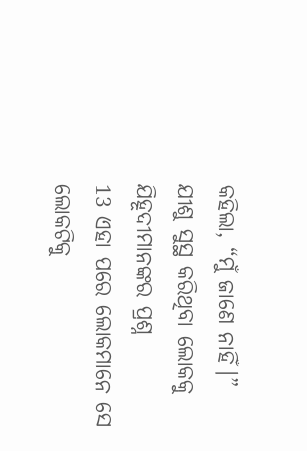କହିଲା, “ମୁଁ ଜାଣେ ନାହିଁ।”
ଯୀଶୁ ସୁସ୍ଥ କରିଥିବା ଲୋକକୁ ଯିହୂଦୀମାନଙ୍କର ପ୍ରଶ୍ନ
13 ଏହା ପରେ ଲୋକମାନେ ସେ ଲୋକଟିକୁ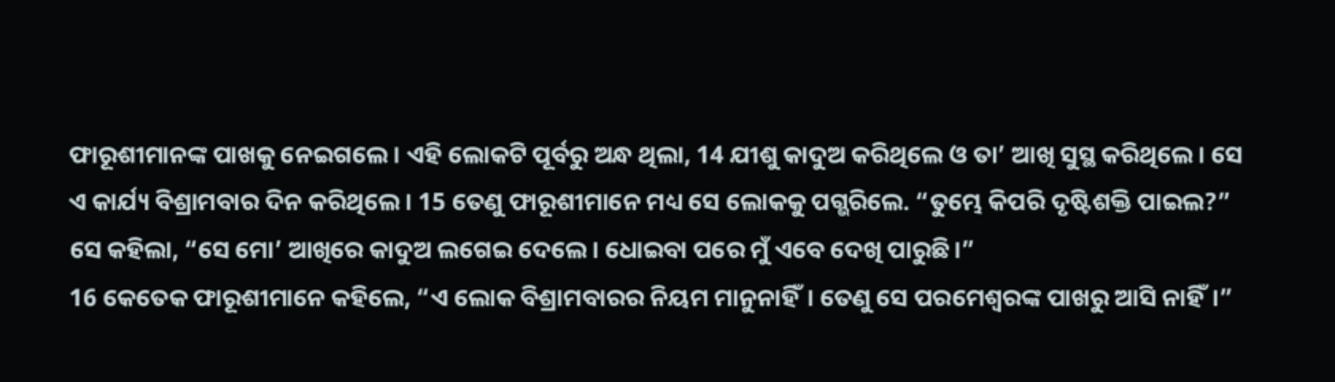ଫାରୂଶୀମାନଙ୍କ ପାଖକୁ ନେଇଗଲେ। ଏହି ଲୋକଟି ପୂର୍ବରୁ ଅନ୍ଧ ଥିଲା, 14 ଯୀଶୁ କାଦୁଅ କରିଥିଲେ ଓ ତା’ ଆଖି ସୁସ୍ଥ କରିଥିଲେ। ସେ ଏ କାର୍ଯ୍ୟ ବିଶ୍ରାମବାର ଦିନ କରିଥିଲେ। 15 ତେଣୁ ଫାରୂଶୀମାନେ ମଧ୍ୟ ସେ ଲୋକକୁ ପଗ୍ଭରିଲେ. “ତୁମ୍ଭେ କିପରି ଦୃଷ୍ଟିଶକ୍ତି ପାଇଲ?”
ସେ କହିଲା, “ସେ ମୋ’ ଆଖିରେ କାଦୁଅ ଲଗେଇ ଦେଲେ। ଧୋଇବା ପରେ ମୁଁ ଏବେ ଦେଖି ପାରୁଛି।”
16 କେତେକ ଫାରୂଶୀମାନେ କହିଲେ, “ଏ ଲୋକ ବିଶ୍ରାମବାରର ନିୟମ ମାନୁନାହିଁ। ତେଣୁ ସେ ପରମେଶ୍ୱରଙ୍କ ପାଖରୁ ଆସି ନାହିଁ।”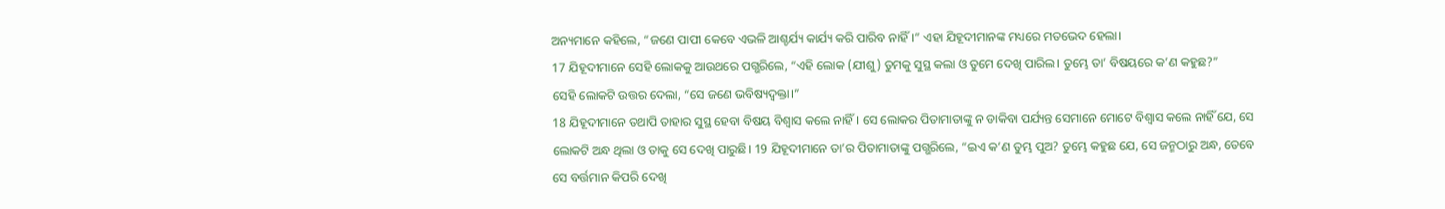ଅନ୍ୟମାନେ କହିଲେ, “ଜଣେ ପାପୀ କେବେ ଏଭଳି ଆଶ୍ଚର୍ଯ୍ୟ କାର୍ଯ୍ୟ କରି ପାରିବ ନାହିଁ।” ଏହା ଯିହୂଦୀମାନଙ୍କ ମଧ୍ୟରେ ମତଭେଦ ହେଲା।
17 ଯିହୂଦୀମାନେ ସେହି ଲୋକକୁ ଆଉଥରେ ପଗ୍ଭରିଲେ, “ଏହି ଲୋକ (ଯୀଶୁ) ତୁମକୁ ସୁସ୍ଥ କଲା ଓ ତୁମେ ଦେଖି ପାରିଲ। ତୁମ୍ଭେ ତା’ ବିଷୟରେ କ’ଣ କହୁଛ?”
ସେହି ଲୋକଟି ଉତ୍ତର ଦେଲା, “ସେ ଜଣେ ଭବିଷ୍ୟଦ୍ବକ୍ତା।”
18 ଯିହୂଦୀମାନେ ତଥାପି ତାହାର ସୁସ୍ଥ ହେବା ବିଷୟ ବିଶ୍ୱାସ କଲେ ନାହିଁ। ସେ ଲୋକର ପିତାମାତାଙ୍କୁ ନ ଡାକିବା ପର୍ଯ୍ୟନ୍ତ ସେମାନେ ମୋଟେ ବିଶ୍ୱାସ କଲେ ନାହିଁ ଯେ, ସେ ଲୋକଟି ଅନ୍ଧ ଥିଲା ଓ ତାକୁ ସେ ଦେଖି ପାରୁଛି। 19 ଯିହୂଦୀମାନେ ତା’ର ପିତାମାତାଙ୍କୁ ପଗ୍ଭରିଲେ, “ଇଏ କ’ଣ ତୁମ୍ଭ ପୁଅ? ତୁମ୍ଭେ କହୁଛ ଯେ, ସେ ଜନ୍ମଠାରୁ ଅନ୍ଧ, ତେବେ ସେ ବର୍ତ୍ତମାନ କିପରି ଦେଖି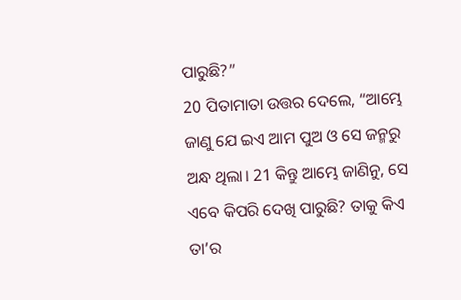ପାରୁଛି?”
20 ପିତାମାତା ଉତ୍ତର ଦେଲେ, “ଆମ୍ଭେ ଜାଣୁ ଯେ ଇଏ ଆମ ପୁଅ ଓ ସେ ଜନ୍ମରୁ ଅନ୍ଧ ଥିଲା। 21 କିନ୍ତୁ ଆମ୍ଭେ ଜାଣିନୁ, ସେ ଏବେ କିପରି ଦେଖି ପାରୁଛି? ତାକୁ କିଏ ତା’ର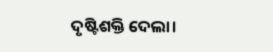ଦୃଷ୍ଟିଶକ୍ତି ଦେଲା।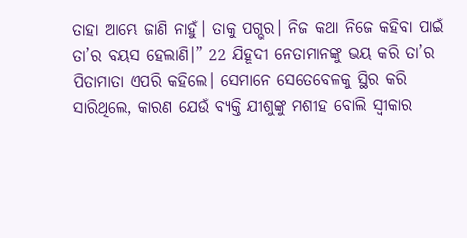ତାହା ଆମ୍ଭେ ଜାଣି ନାହୁଁ। ତାକୁ ପଗ୍ଭର। ନିଜ କଥା ନିଜେ କହିବା ପାଇଁ ତା’ର ବୟସ ହେଲାଣି।” 22 ଯିହୂଦୀ ନେତାମାନଙ୍କୁ ଭୟ କରି ତା’ର ପିତାମାତା ଏପରି କହିଲେ। ସେମାନେ ସେତେବେଳକୁ ସ୍ଥିର କରି ସାରିଥିଲେ, କାରଣ ଯେଉଁ ବ୍ୟକ୍ତି ଯୀଶୁଙ୍କୁ ମଶୀହ ବୋଲି ସ୍ୱୀକାର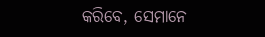କରିବେ, ସେମାନେ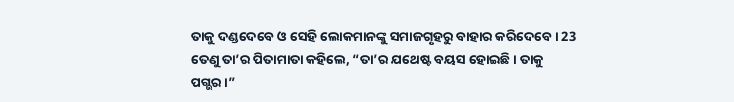ତାକୁ ଦଣ୍ଡଦେବେ ଓ ସେହି ଲୋକମାନଙ୍କୁ ସମାଜଗୃହରୁ ବାହାର କରିଦେବେ। 23 ତେଣୁ ତା’ର ପିତାମାତା କହିଲେ, “ତା’ର ଯଥେଷ୍ଟ ବୟସ ହୋଇଛି। ତାକୁ ପଗ୍ଭର।”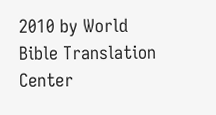2010 by World Bible Translation Center